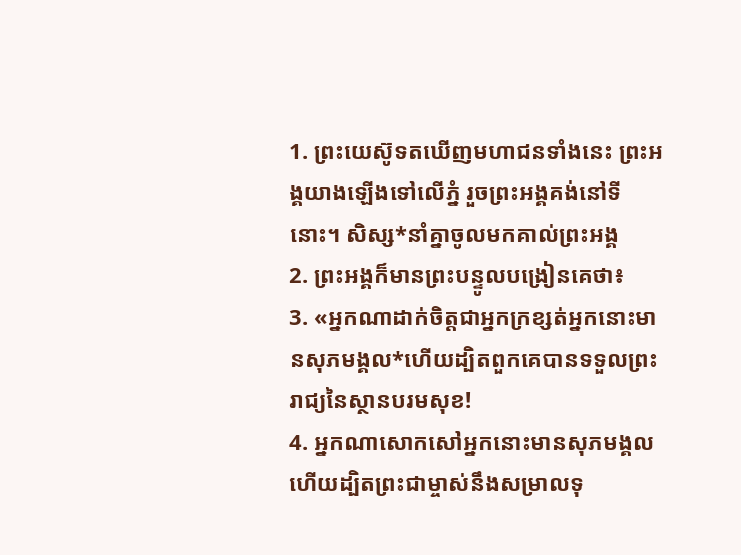1. ព្រះយេស៊ូទតឃើញមហាជនទាំងនេះ ព្រះអង្គយាងឡើងទៅលើភ្នំ រួចព្រះអង្គគង់នៅទីនោះ។ សិស្ស*នាំគ្នាចូលមកគាល់ព្រះអង្គ
2. ព្រះអង្គក៏មានព្រះបន្ទូលបង្រៀនគេថា៖
3. «អ្នកណាដាក់ចិត្តជាអ្នកក្រខ្សត់អ្នកនោះមានសុភមង្គល*ហើយដ្បិតពួកគេបានទទួលព្រះរាជ្យនៃស្ថានបរមសុខ!
4. អ្នកណាសោកសៅអ្នកនោះមានសុភមង្គលហើយដ្បិតព្រះជាម្ចាស់នឹងសម្រាលទុ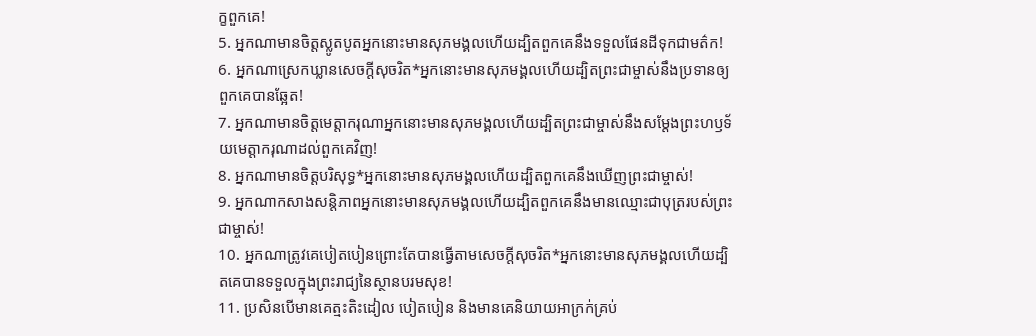ក្ខពួកគេ!
5. អ្នកណាមានចិត្តស្លូតបូតអ្នកនោះមានសុភមង្គលហើយដ្បិតពួកគេនឹងទទួលផែនដីទុកជាមត៌ក!
6. អ្នកណាស្រេកឃ្លានសេចក្ដីសុចរិត*អ្នកនោះមានសុភមង្គលហើយដ្បិតព្រះជាម្ចាស់នឹងប្រទានឲ្យពួកគេបានឆ្អែត!
7. អ្នកណាមានចិត្តមេត្តាករុណាអ្នកនោះមានសុភមង្គលហើយដ្បិតព្រះជាម្ចាស់នឹងសម្តែងព្រះហឫទ័យមេត្តាករុណាដល់ពួកគេវិញ!
8. អ្នកណាមានចិត្តបរិសុទ្ធ*អ្នកនោះមានសុភមង្គលហើយដ្បិតពួកគេនឹងឃើញព្រះជាម្ចាស់!
9. អ្នកណាកសាងសន្តិភាពអ្នកនោះមានសុភមង្គលហើយដ្បិតពួកគេនឹងមានឈ្មោះជាបុត្ររបស់ព្រះជាម្ចាស់!
10. អ្នកណាត្រូវគេបៀតបៀនព្រោះតែបានធ្វើតាមសេចក្ដីសុចរិត*អ្នកនោះមានសុភមង្គលហើយដ្បិតគេបានទទួលក្នុងព្រះរាជ្យនៃស្ថានបរមសុខ!
11. ប្រសិនបើមានគេត្មះតិះដៀល បៀតបៀន និងមានគេនិយាយអាក្រក់គ្រប់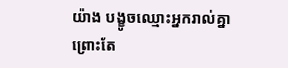យ៉ាង បង្ខូចឈ្មោះអ្នករាល់គ្នា ព្រោះតែ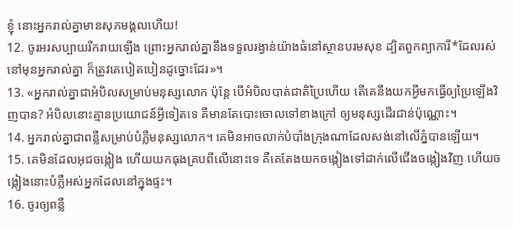ខ្ញុំ នោះអ្នករាល់គ្នាមានសុភមង្គលហើយ!
12. ចូរអរសប្បាយរីករាយឡើង ព្រោះអ្នករាល់គ្នានឹងទទួលរង្វាន់យ៉ាងធំនៅស្ថានបរមសុខ ដ្បិតពួកព្យាការី*ដែលរស់នៅមុនអ្នករាល់គ្នា ក៏ត្រូវគេបៀតបៀនដូច្នោះដែរ»។
13. «អ្នករាល់គ្នាជាអំបិលសម្រាប់មនុស្សលោក ប៉ុន្តែ បើអំបិលបាត់ជាតិប្រៃហើយ តើគេនឹងយកអ្វីមកធ្វើឲ្យប្រៃឡើងវិញបាន? អំបិលនោះគ្មានប្រយោជន៍អ្វីទៀតទេ គឺមានតែបោះចោលទៅខាងក្រៅ ឲ្យមនុស្សដើរជាន់ប៉ុណ្ណោះ។
14. អ្នករាល់គ្នាជាពន្លឺសម្រាប់បំភ្លឺមនុស្សលោក។ គេមិនអាចលាក់បំបាំងក្រុងណាដែលសង់នៅលើភ្នំបានឡើយ។
15. គេមិនដែលអុជចង្កៀង ហើយយកធុងគ្របពីលើនោះទេ គឺគេតែងយកចង្កៀងទៅដាក់លើជើងចង្កៀងវិញ ហើយចង្កៀងនោះបំភ្លឺអស់អ្នកដែលនៅក្នុងផ្ទះ។
16. ចូរឲ្យពន្លឺ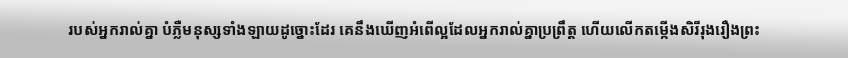របស់អ្នករាល់គ្នា បំភ្លឺមនុស្សទាំងឡាយដូច្នោះដែរ គេនឹងឃើញអំពើល្អដែលអ្នករាល់គ្នាប្រព្រឹត្ត ហើយលើកតម្កើងសិរីរុងរឿងព្រះ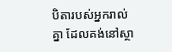បិតារបស់អ្នករាល់គ្នា ដែលគង់នៅស្ថា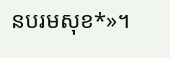នបរមសុខ*»។